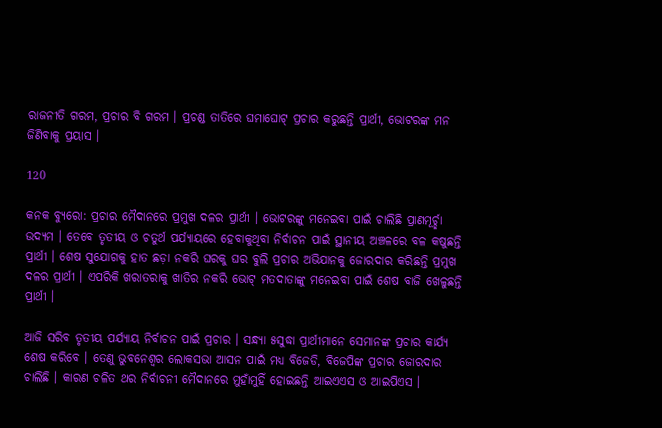ରାଜନୀତି ଗରମ, ପ୍ରଚାର ବି ଗରମ । ପ୍ରଚଣ୍ଡ ତାତିରେ ଘମାଘୋଟ୍ ପ୍ରଚାର କରୁଛନ୍ତି ପ୍ରାର୍ଥୀ, ଭୋଟରଙ୍କ ମନ ଜିଣିବାକୁ ପ୍ରୟାସ ।

120

କନକ ବ୍ୟୁରୋ: ପ୍ରଚାର ମୈଦାନରେ ପ୍ରମୁଖ ଦଳର ପ୍ରାର୍ଥୀ । ଭୋଟରଙ୍କୁ ମନେଇବା ପାଇଁ ଚାଲିଛି ପ୍ରାଣମୂର୍ଚ୍ଛା ଉଦ୍ୟମ । ତେବେ ତୃତୀୟ ଓ ଚତୁର୍ଥ ପର୍ଯ୍ୟାୟରେ ହେବାକୁଥିବା ନିର୍ବାଚନ ପାଇଁ ସ୍ଥାନୀୟ ଅଞ୍ଚଳରେ ବଳ କଷୁଛନ୍ତି ପ୍ରାର୍ଥୀ । ଶେଷ ସୁଯୋଗକୁ ହାତ ଛଡ଼ା ନକରି ଘରକୁ ଘର ବୁଲି ପ୍ରଚାର ଅଭିଯାନକୁ ଜୋରଦାର କରିଛନ୍ତି ପ୍ରମୁଖ ଦଳର ପ୍ରାର୍ଥୀ । ଏପରିକି ଖରାତରାକୁ ଖାତିର ନକରି ଭୋଟ୍ ମତଦାତାଙ୍କୁ ମନେଇବା ପାଇଁ ଶେଷ ବାଜି ଖେଳୁଛନ୍ତି ପ୍ରାର୍ଥୀ ।

ଆଜି ସରିବ ତୃତୀୟ ପର୍ଯ୍ୟାୟ ନିର୍ବାଚନ ପାଇଁ ପ୍ରଚାର । ସନ୍ଧ୍ୟା ୫ସୁଦ୍ଧା ପ୍ରାର୍ଥୀମାନେ ସେମାନଙ୍କ ପ୍ରଚାର କାର୍ଯ୍ୟ ଶେଷ କରିବେ । ତେଣୁ ଭୁବନେଶ୍ୱର ଲୋକସଭା ଆସନ ପାଇଁ ମଧ୍ୟ ବିଜେଡି, ବିଜେପିଙ୍କ ପ୍ରଚାର ଜୋରଦାର ଚାଲିଛି । କାରଣ ଚଳିତ ଥର ନିର୍ବାଚନୀ ମୈଦାନରେ ମୁହାଁମୁହିଁ ହୋଇଛନ୍ତି ଆଇଏଏସ ଓ ଆଇପିଏସ ।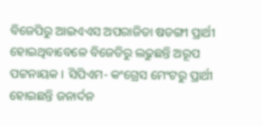ବିଜେପିରୁ ଆଇଏଏସ ଅପରାଜିତା ଷଡଙ୍ଗୀ ପ୍ରାର୍ଥୀ ହୋଇଥିବାବେଳେ ବିଜେଡିରୁ ଲଢୁଛନ୍ତି ଅରୂପ ପଟ୍ଟନାୟକ । ସିପିଏମ- କଂଗ୍ରେସ ମେଂଟରୁ ପ୍ରାର୍ଥୀ ହୋଇଛନ୍ତି ଜନାର୍ଦନ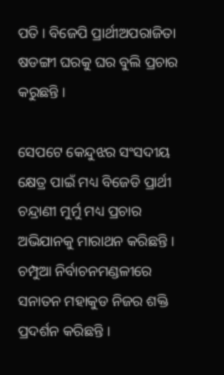ପତି । ବିଜେପି ପ୍ରାର୍ଥୀଅପରାଜିତା ଷଡଙ୍ଗୀ ଘରକୁ ଘର ବୁଲି ପ୍ରଚାର କରୁଛନ୍ତି ।

ସେପଟେ କେନ୍ଦୁଝର ସଂସଦୀୟ କ୍ଷେତ୍ର ପାଇଁ ମଧ୍ୟ ବିଜେଡି ପ୍ରାର୍ଥୀ ଚନ୍ଦ୍ରାଣୀ ମୁର୍ମୁ ମଧ୍ୟ ପ୍ରଚାର ଅଭିଯାନକୁ ମାରାଥନ କରିଛନ୍ତି । ଚମ୍ପୁଆ ନିର୍ବାଚନମଣ୍ଡଳୀରେ ସନାତନ ମହାକୁଡ ନିଜର ଶକ୍ତି ପ୍ରଦର୍ଶନ କରିଛନ୍ତି ।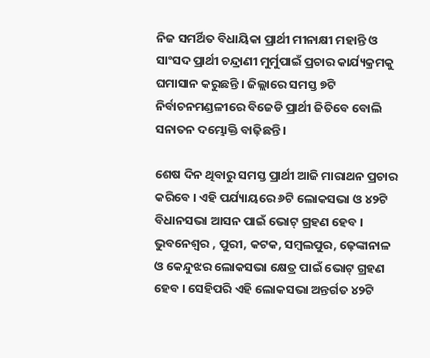ନିଜ ସମର୍ଥିତ ବିଧାୟିକା ପ୍ରାର୍ଥୀ ମୀନାକ୍ଷୀ ମହାନ୍ତି ଓ ସାଂସଦ ପ୍ରାର୍ଥୀ ଚନ୍ଦ୍ରାଣୀ ମୁର୍ମୁପାଇଁ ପ୍ରଚାର କାର୍ଯ୍ୟକ୍ରମକୁ ଘମାସାନ କରୁଛନ୍ତି । ଜିଲ୍ଲାରେ ସମସ୍ତ ୭ଟି ନିର୍ବାଚନମଣ୍ଡଳୀରେ ବିଜେଡି ପ୍ରାର୍ଥୀ ଜିତିବେ ବୋଲି ସନାତନ ଦମ୍ଭୋକ୍ତି ବାଢ଼ିଛନ୍ତି ।

ଶେଷ ଦିନ ଥିବାରୁ ସମସ୍ତ ପ୍ରାର୍ଥୀ ଆଜି ମାରାଥନ ପ୍ରଚାର କରିବେ । ଏହି ପର୍ଯ୍ୟାୟରେ ୬ଟି ଲୋକସଭା ଓ ୪୨ଟି ବିଧାନସଭା ଆସନ ପାଇଁ ଭୋଟ୍ ଗ୍ରହଣ ହେବ । ଭୁବନେଶ୍ୱର , ପୁରୀ, କଟକ, ସମ୍ବଲପୁର, ଢ଼େଙ୍କାନାଳ ଓ କେନ୍ଦୁଝର ଲୋକସଭା କ୍ଷେତ୍ର ପାଇଁ ଭୋଟ୍ ଗ୍ରହଣ ହେବ । ସେହିପରି ଏହି ଲୋକସଭା ଅନ୍ତର୍ଗତ ୪୨ଟି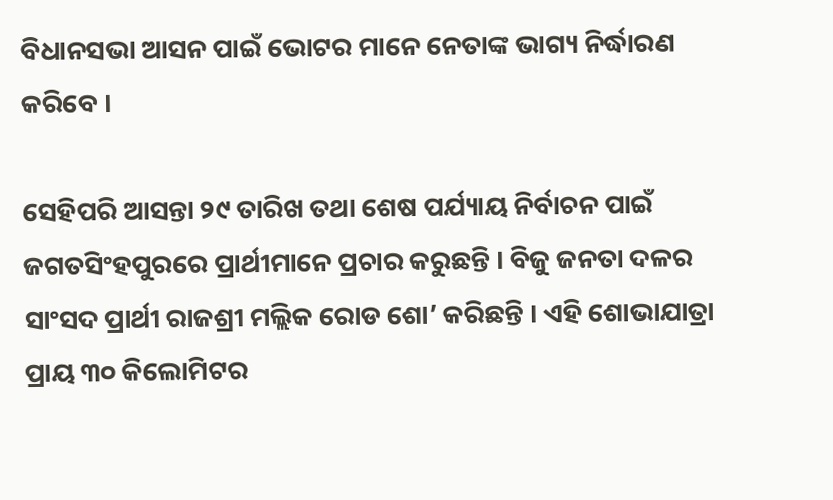ବିଧାନସଭା ଆସନ ପାଇଁ ଭୋଟର ମାନେ ନେତାଙ୍କ ଭାଗ୍ୟ ନିର୍ଦ୍ଧାରଣ କରିବେ ।

ସେହିପରି ଆସନ୍ତା ୨୯ ତାରିଖ ତଥା ଶେଷ ପର୍ଯ୍ୟାୟ ନିର୍ବାଚନ ପାଇଁ ଜଗତସିଂହପୁରରେ ପ୍ରାର୍ଥୀମାନେ ପ୍ରଚାର କରୁଛନ୍ତି । ବିଜୁ ଜନତା ଦଳର ସାଂସଦ ପ୍ରାର୍ଥୀ ରାଜଶ୍ରୀ ମଲ୍ଲିକ ରୋଡ ଶୋ’ କରିଛନ୍ତି । ଏହି ଶୋଭାଯାତ୍ରା ପ୍ରାୟ ୩୦ କିଲୋମିଟର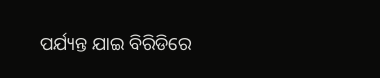ପର୍ଯ୍ୟନ୍ତ ଯାଇ ବିରିଡିରେ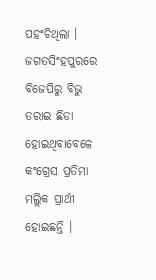ପହଂଚିଥିଲା । ଜଗତସିଂହପୁରରେ ବିଜେପିରୁ ବିଭୁ ତରାଇ ଛିଡା ହୋଇଥିବାବେଳେ କଂଗ୍ରେସ ପ୍ରତିମା ମଲ୍ଲିକ ପ୍ରାର୍ଥୀ ହୋଇଛନ୍ତି ।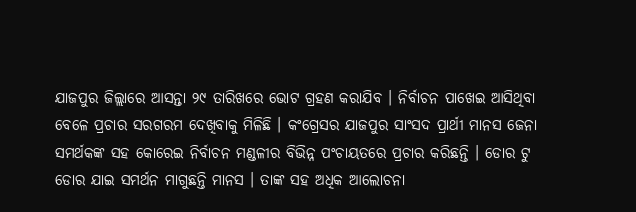ଯାଜପୁର ଜିଲ୍ଲାରେ ଆସନ୍ତା ୨୯ ତାରିଖରେ ଭୋଟ ଗ୍ରହଣ କରାଯିବ । ନିର୍ବାଚନ ପାଖେଇ ଆସିଥିବା ବେଳେ ପ୍ରଚାର ସରଗରମ ଦେଖିବାକୁ ମିଳିଛି । କଂଗ୍ରେସର ଯାଜପୁର ସାଂସଦ ପ୍ରାର୍ଥୀ ମାନସ ଜେନା ସମର୍ଥକଙ୍କ ସହ କୋରେଇ ନିର୍ବାଚନ ମଣ୍ଡଳୀର ବିଭିନ୍ନ ପଂଚାୟତରେ ପ୍ରଚାର କରିଛନ୍ତି । ଡୋର ଟୁ ଡୋର ଯାଇ ସମର୍ଥନ ମାଗୁଛନ୍ତି ମାନସ । ତାଙ୍କ ସହ ଅଧିକ ଆଲୋଚନା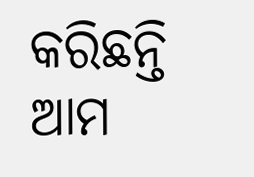କରିଛନ୍ତି ଆମ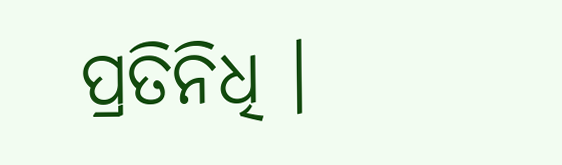ପ୍ରତିନିଧି ।